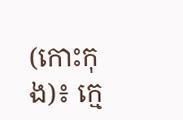(កោះកុង)៖ ក្មេ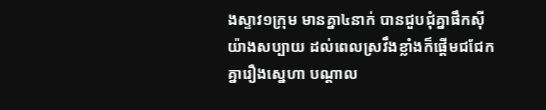ងស្ទាវ១ក្រុម មានគ្នា៤នាក់ បានជួបជុំគ្នាផឹកស៊ីយ៉ាងសប្បាយ ដល់ពេលស្រវឹងខ្លាំងក៏ផ្ដើមជជែកគ្នារឿងស្នេហា បណ្ដាល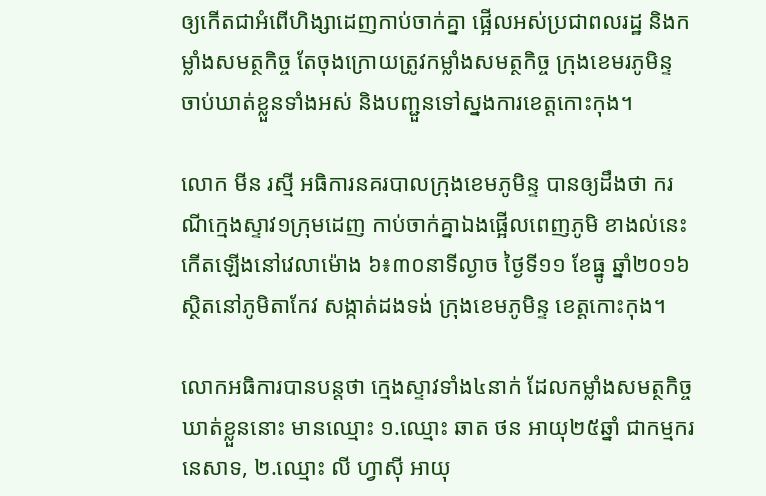ឲ្យកើតជាអំពើហិង្សាដេញកាប់ចាក់គ្នា ផ្អើលអស់ប្រជាពលរដ្ឋ និងកម្លាំងសមត្ថកិច្ច តែចុងក្រោយត្រូវកម្លាំងសមត្ថកិច្ច ក្រុងខេមរភូមិន្ទ ចាប់ឃាត់ខ្លួនទាំងអស់ និងបញ្ជួនទៅស្នងការខេត្តកោះកុង។

លោក មីន រស្មី អធិការនគរបាលក្រុងខេមភូមិន្ទ បានឲ្យដឹងថា ករណីក្មេងស្ទាវ១ក្រុមដេញ កាប់ចាក់គ្នាឯងផ្អើលពេញភូមិ ខាងល់នេះ កើតឡើងនៅវេលាម៉ោង ៦៖៣០នាទីល្ងាច ថ្ងៃទី១១ ខែធ្នូ ឆ្នាំ២០១៦ ស្ថិតនៅភូមិតាកែវ សង្កាត់ដងទង់ ក្រុងខេមភូមិន្ទ ខេត្តកោះកុង។

លោកអធិការបានបន្តថា ក្មេងស្ទាវទាំង៤នាក់ ដែលកម្លាំងសមត្ថកិច្ចឃាត់ខ្លួននោះ មានឈ្មោះ ១.ឈ្មោះ ឆាត ថន អាយុ២៥ឆ្នាំ ជាកម្មករនេសាទ, ២.ឈ្មោះ លី ហ្វាស៊ី អាយុ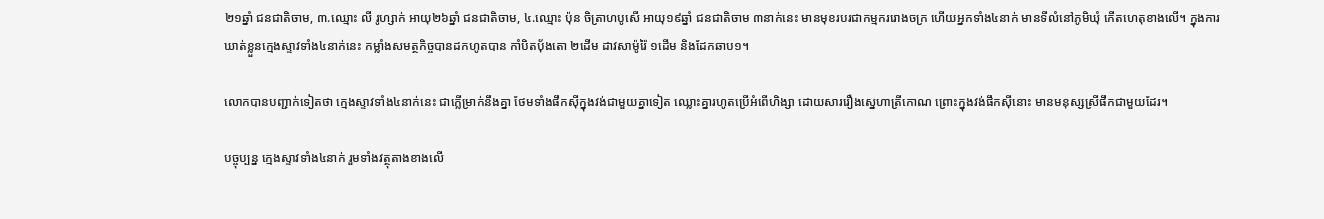២១ឆ្នាំ ជនជាតិចាម, ៣.ឈ្មោះ លី រូហ្សាក់ អាយុ២៦ឆ្នាំ ជនជាតិចាម, ៤.ឈ្មោះ ប៉ុន ចិត្រាហបូសើ អាយុ១៩ឆ្នាំ ជនជាតិចាម ៣នាក់នេះ មានមុខរបរជាកម្មកររោងចក្រ ហើយអ្នកទាំង៤នាក់ មានទីលំនៅភូមិឃុំ កើតហេតុខាងលើ។ ក្នុងការឃាត់ខ្លួនក្មេងស្ទាវទាំង៤នាក់នេះ កម្លាំងសមត្ថកិច្ចបានដកហូតបាន កាំបិតបុ័ងតោ ២ដើម ដាវសាម៉ូរ៉ៃ ១ដើម និងដែកឆាប១។

លោកបានបញ្ជាក់ទៀតថា ក្មេងស្ទាវទាំង៤នាក់នេះ ជាក្លើម្រាក់នឹងគ្នា ថែមទាំងផឹកស៊ីក្នុងវង់ជាមួយគ្នាទៀត ឈ្លោះគ្នារហូតប្រើអំពើហិង្សា ដោយសាររឿងស្នេហាត្រីកោណ ព្រោះក្នុងវង់ផឹកស៊ីនោះ មានមនុស្សស្រីផឹកជាមួយដែរ។

បច្ចុប្បន្ន ក្មេងស្ទាវទាំង៤នាក់ រួមទាំងវត្ថុតាងខាងលើ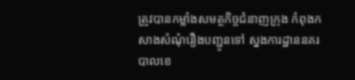ត្រូវបានកម្លាំងសមត្ថកិច្ចជំនាញក្រុង កំពុងកសាងសំណុំរឿងបញ្ជូនទៅ ស្នងការដ្ឋាននគរបាលខេ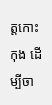ត្តកោះកុង ដើម្បីចា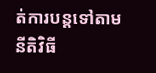ត់ការបន្តទៅតាមនីតិវិធី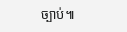ច្បាប់៕